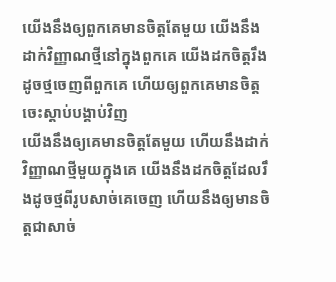យើងនឹងឲ្យពួកគេមានចិត្តតែមួយ យើងនឹងដាក់វិញ្ញាណថ្មីនៅក្នុងពួកគេ យើងដកចិត្តរឹងដូចថ្មចេញពីពួកគេ ហើយឲ្យពួកគេមានចិត្តចេះស្ដាប់បង្គាប់វិញ
យើងនឹងឲ្យគេមានចិត្តតែមួយ ហើយនឹងដាក់វិញ្ញាណថ្មីមួយក្នុងគេ យើងនឹងដកចិត្តដែលរឹងដូចថ្មពីរូបសាច់គេចេញ ហើយនឹងឲ្យមានចិត្តជាសាច់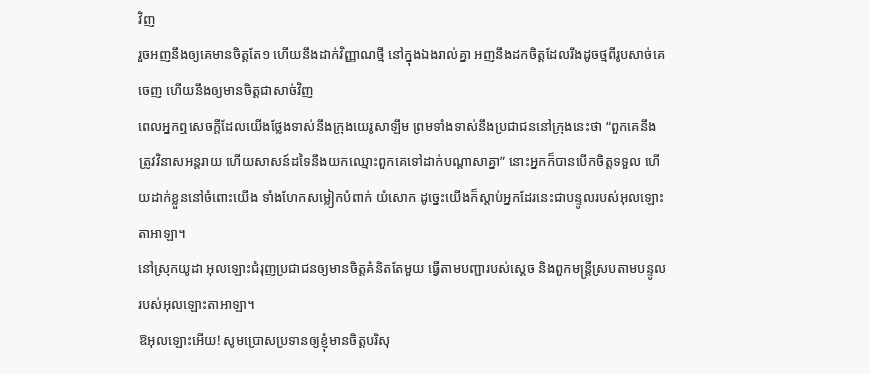វិញ
រួចអញនឹងឲ្យគេមានចិត្តតែ១ ហើយនឹងដាក់វិញ្ញាណថ្មី នៅក្នុងឯងរាល់គ្នា អញនឹងដកចិត្តដែលរឹងដូចថ្មពីរូបសាច់គេចេញ ហើយនឹងឲ្យមានចិត្តជាសាច់វិញ
ពេលអ្នកឮសេចក្តីដែលយើងថ្លែងទាស់នឹងក្រុងយេរូសាឡឹម ព្រមទាំងទាស់នឹងប្រជាជននៅក្រុងនេះថា “ពួកគេនឹងត្រូវវិនាសអន្តរាយ ហើយសាសន៍ដទៃនឹងយកឈ្មោះពួកគេទៅដាក់បណ្តាសាគ្នា” នោះអ្នកក៏បានបើកចិត្តទទួល ហើយដាក់ខ្លួននៅចំពោះយើង ទាំងហែកសម្លៀកបំពាក់ យំសោក ដូច្នេះយើងក៏ស្តាប់អ្នកដែរនេះជាបន្ទូលរបស់អុលឡោះតាអាឡា។
នៅស្រុកយូដា អុលឡោះជំរុញប្រជាជនឲ្យមានចិត្តគំនិតតែមួយ ធ្វើតាមបញ្ជារបស់ស្តេច និងពួកមន្ត្រីស្របតាមបន្ទូលរបស់អុលឡោះតាអាឡា។
ឱអុលឡោះអើយ! សូមប្រោសប្រទានឲ្យខ្ញុំមានចិត្តបរិសុ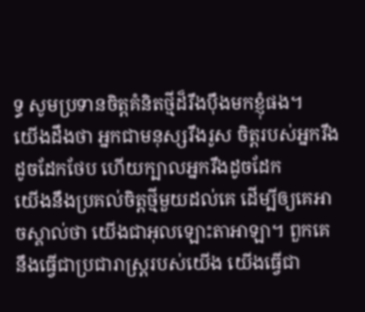ទ្ធ សូមប្រទានចិត្តគំនិតថ្មីដ៏រឹងប៉ឹងមកខ្ញុំផង។
យើងដឹងថា អ្នកជាមនុស្សរឹងរូស ចិត្តរបស់អ្នករឹងដូចដែកថែប ហើយក្បាលអ្នករឹងដូចដែក
យើងនឹងប្រគល់ចិត្តថ្មីមួយដល់គេ ដើម្បីឲ្យគេអាចស្គាល់ថា យើងជាអុលឡោះតាអាឡា។ ពួកគេនឹងធ្វើជាប្រជារាស្ត្ររបស់យើង យើងធ្វើជា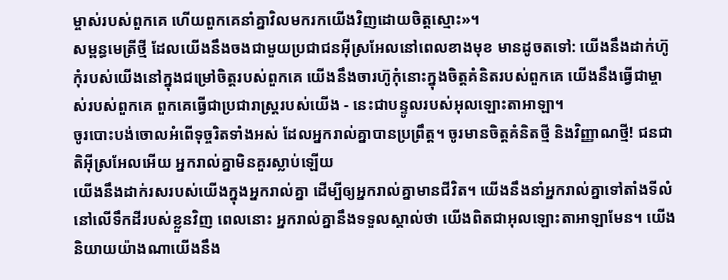ម្ចាស់របស់ពួកគេ ហើយពួកគេនាំគ្នាវិលមករកយើងវិញដោយចិត្តស្មោះ»។
សម្ពន្ធមេត្រីថ្មី ដែលយើងនឹងចងជាមួយប្រជាជនអ៊ីស្រអែលនៅពេលខាងមុខ មានដូចតទៅ: យើងនឹងដាក់ហ៊ូកុំរបស់យើងនៅក្នុងជម្រៅចិត្តរបស់ពួកគេ យើងនឹងចារហ៊ូកុំនោះក្នុងចិត្តគំនិតរបស់ពួកគេ យើងនឹងធ្វើជាម្ចាស់របស់ពួកគេ ពួកគេធ្វើជាប្រជារាស្ត្ររបស់យើង - នេះជាបន្ទូលរបស់អុលឡោះតាអាឡា។
ចូរបោះបង់ចោលអំពើទុច្ចរិតទាំងអស់ ដែលអ្នករាល់គ្នាបានប្រព្រឹត្ត។ ចូរមានចិត្តគំនិតថ្មី និងវិញ្ញាណថ្មី! ជនជាតិអ៊ីស្រអែលអើយ អ្នករាល់គ្នាមិនគួរស្លាប់ឡើយ
យើងនឹងដាក់រសរបស់យើងក្នុងអ្នករាល់គ្នា ដើម្បីឲ្យអ្នករាល់គ្នាមានជីវិត។ យើងនឹងនាំអ្នករាល់គ្នាទៅតាំងទីលំនៅលើទឹកដីរបស់ខ្លួនវិញ ពេលនោះ អ្នករាល់គ្នានឹងទទួលស្គាល់ថា យើងពិតជាអុលឡោះតាអាឡាមែន។ យើងនិយាយយ៉ាងណាយើងនឹង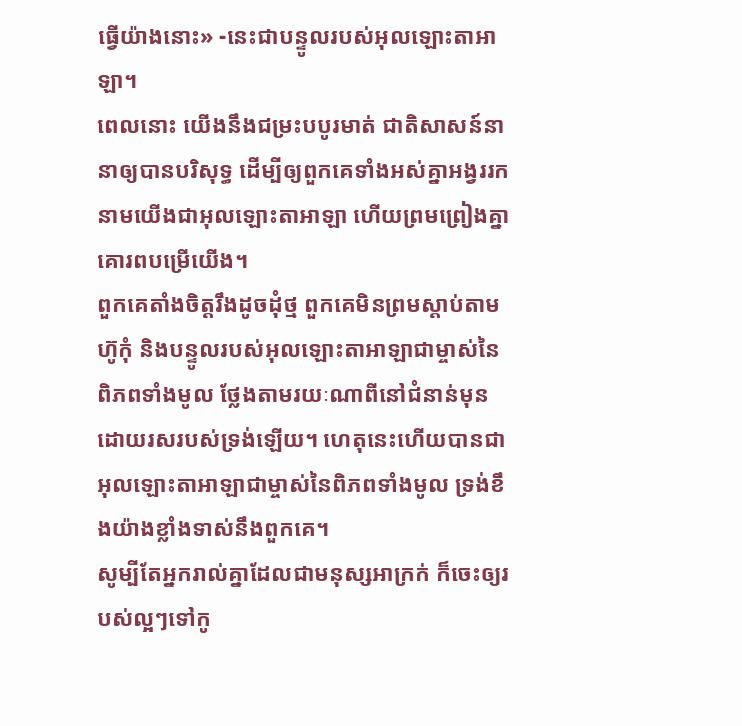ធ្វើយ៉ាងនោះ» -នេះជាបន្ទូលរបស់អុលឡោះតាអាឡា។
ពេលនោះ យើងនឹងជម្រះបបូរមាត់ ជាតិសាសន៍នានាឲ្យបានបរិសុទ្ធ ដើម្បីឲ្យពួកគេទាំងអស់គ្នាអង្វររក នាមយើងជាអុលឡោះតាអាឡា ហើយព្រមព្រៀងគ្នាគោរពបម្រើយើង។
ពួកគេតាំងចិត្តរឹងដូចដុំថ្ម ពួកគេមិនព្រមស្ដាប់តាមហ៊ូកុំ និងបន្ទូលរបស់អុលឡោះតាអាឡាជាម្ចាស់នៃពិភពទាំងមូល ថ្លែងតាមរយៈណាពីនៅជំនាន់មុន ដោយរសរបស់ទ្រង់ឡើយ។ ហេតុនេះហើយបានជាអុលឡោះតាអាឡាជាម្ចាស់នៃពិភពទាំងមូល ទ្រង់ខឹងយ៉ាងខ្លាំងទាស់នឹងពួកគេ។
សូម្បីតែអ្នករាល់គ្នាដែលជាមនុស្សអាក្រក់ ក៏ចេះឲ្យរបស់ល្អៗទៅកូ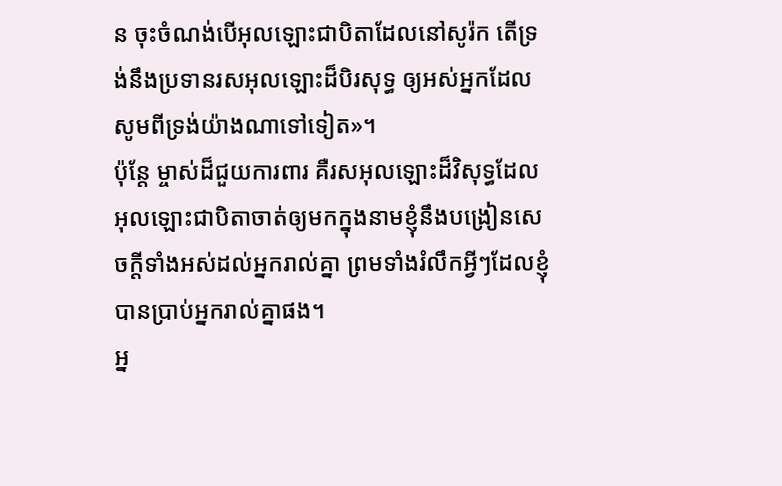ន ចុះចំណង់បើអុលឡោះជាបិតាដែលនៅសូរ៉ក តើទ្រង់នឹងប្រទានរសអុលឡោះដ៏បិរសុទ្ធ ឲ្យអស់អ្នកដែលសូមពីទ្រង់យ៉ាងណាទៅទៀត»។
ប៉ុន្ដែ ម្ចាស់ដ៏ជួយការពារ គឺរសអុលឡោះដ៏វិសុទ្ធដែលអុលឡោះជាបិតាចាត់ឲ្យមកក្នុងនាមខ្ញុំនឹងបង្រៀនសេចក្ដីទាំងអស់ដល់អ្នករាល់គ្នា ព្រមទាំងរំលឹកអ្វីៗដែលខ្ញុំបានប្រាប់អ្នករាល់គ្នាផង។
អ្ន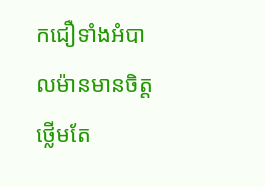កជឿទាំងអំបាលម៉ានមានចិត្ដថ្លើមតែ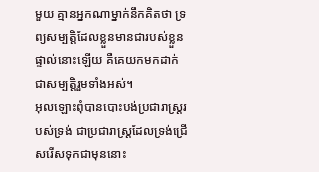មួយ គ្មានអ្នកណាម្នាក់នឹកគិតថា ទ្រព្យសម្បត្តិដែលខ្លួនមានជារបស់ខ្លួនផ្ទាល់នោះឡើយ គឺគេយកមកដាក់ជាសម្បត្តិរួមទាំងអស់។
អុលឡោះពុំបានបោះបង់ប្រជារាស្ដ្ររបស់ទ្រង់ ជាប្រជារាស្ដ្រដែលទ្រង់ជ្រើសរើសទុកជាមុននោះ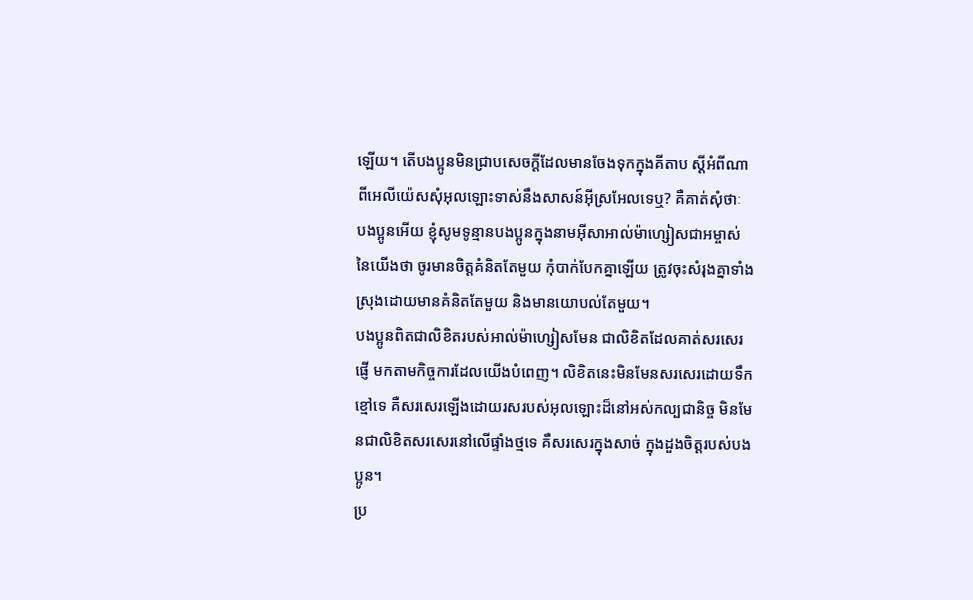ឡើយ។ តើបងប្អូនមិនជ្រាបសេចក្ដីដែលមានចែងទុកក្នុងគីតាប ស្ដីអំពីណាពីអេលីយ៉េសសុំអុលឡោះទាស់នឹងសាសន៍អ៊ីស្រអែលទេឬ? គឺគាត់សុំថាៈ
បងប្អូនអើយ ខ្ញុំសូមទូន្មានបងប្អូនក្នុងនាមអ៊ីសាអាល់ម៉ាហ្សៀសជាអម្ចាស់នៃយើងថា ចូរមានចិត្ដគំនិតតែមួយ កុំបាក់បែកគ្នាឡើយ ត្រូវចុះសំរុងគ្នាទាំងស្រុងដោយមានគំនិតតែមួយ និងមានយោបល់តែមួយ។
បងប្អូនពិតជាលិខិតរបស់អាល់ម៉ាហ្សៀសមែន ជាលិខិតដែលគាត់សរសេរផ្ញើ មកតាមកិច្ចការដែលយើងបំពេញ។ លិខិតនេះមិនមែនសរសេរដោយទឹកខ្មៅទេ គឺសរសេរឡើងដោយរសរបស់អុលឡោះដ៏នៅអស់កល្បជានិច្ច មិនមែនជាលិខិតសរសេរនៅលើផ្ទាំងថ្មទេ គឺសរសេរក្នុងសាច់ ក្នុងដួងចិត្ដរបស់បងប្អូន។
ប្រ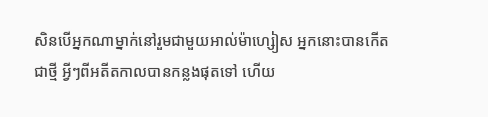សិនបើអ្នកណាម្នាក់នៅរួមជាមួយអាល់ម៉ាហ្សៀស អ្នកនោះបានកើតជាថ្មី អ្វីៗពីអតីតកាលបានកន្លងផុតទៅ ហើយ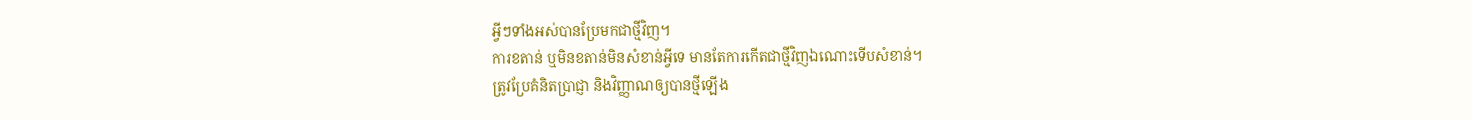អ្វីៗទាំងអស់បានប្រែមកជាថ្មីវិញ។
ការខតាន់ ឬមិនខតាន់មិនសំខាន់អ្វីទេ មានតែការកើតជាថ្មីវិញឯណោះទើបសំខាន់។
ត្រូវប្រែគំនិតប្រាជ្ញា និងវិញ្ញាណឲ្យបានថ្មីឡើង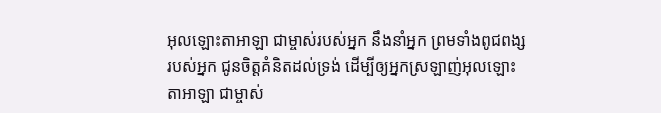អុលឡោះតាអាឡា ជាម្ចាស់របស់អ្នក នឹងនាំអ្នក ព្រមទាំងពូជពង្សរបស់អ្នក ជូនចិត្តគំនិតដល់ទ្រង់ ដើម្បីឲ្យអ្នកស្រឡាញ់អុលឡោះតាអាឡា ជាម្ចាស់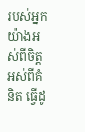របស់អ្នក យ៉ាងអស់ពីចិត្ត អស់ពីគំនិត ធ្វើដូ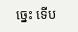ច្នេះ ទើប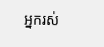អ្នករស់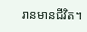រានមានជីវិត។